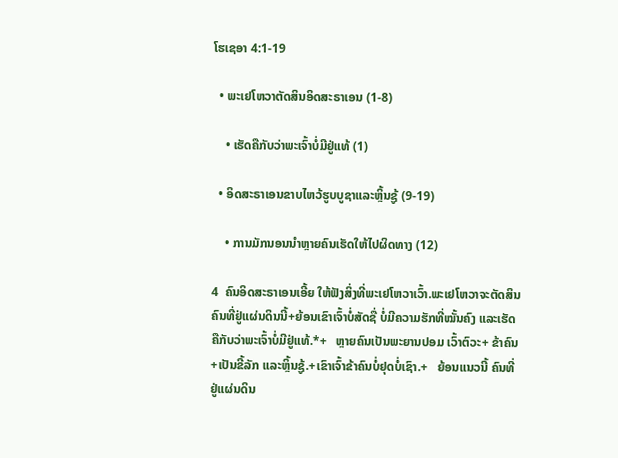ໂຮເຊອາ 4:1-19

  • ພະເຢໂຫວາຕັດສິນອິດສະຣາເອນ (1-8)

    • ເຮັດຄືກັບວ່າພະເຈົ້າບໍ່ມີຢູ່ແທ້ (1)

  • ອິດສະຣາເອນຂາບໄຫວ້ຮູບບູຊາແລະຫຼິ້ນຊູ້ (9-19)

    • ການມັກນອນນຳຫຼາຍຄົນເຮັດໃຫ້ໄປຜິດທາງ (12)

4  ຄົນອິດສະຣາເອນເອີ້ຍ ໃຫ້ຟັງສິ່ງທີ່ພະເຢໂຫວາເວົ້າ.ພະເຢໂຫວາຈະຕັດສິນຄົນທີ່ຢູ່ແຜ່ນດິນນີ້+ຍ້ອນເຂົາເຈົ້າບໍ່ສັດຊື່ ບໍ່ມີຄວາມຮັກທີ່ໝັ້ນຄົງ ແລະເຮັດຄືກັບວ່າພະເຈົ້າບໍ່ມີຢູ່ແທ້.*+   ຫຼາຍຄົນເປັນພະຍານປອມ ເວົ້າຕົວະ+ ຂ້າຄົນ+ເປັນຂີ້ລັກ ແລະຫຼິ້ນຊູ້.+ເຂົາເຈົ້າຂ້າຄົນບໍ່ຢຸດບໍ່ເຊົາ.+   ຍ້ອນແນວນີ້ ຄົນທີ່ຢູ່ແຜ່ນດິນ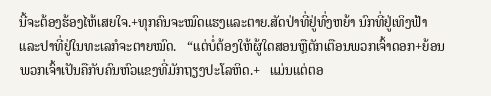ນີ້ຈະຕ້ອງຮ້ອງໄຫ້ເສຍໃຈ.+ທຸກຄົນຈະໝົດແຮງແລະຕາຍ.ສັດປ່າທີ່ຢູ່ທົ່ງຫຍ້າ ນົກທີ່ຢູ່ເທິງຟ້າແລະປາທີ່ຢູ່ໃນທະເລກໍຈະຕາຍໝົດ.   “ແຕ່ບໍ່ຕ້ອງໃຫ້ຜູ້ໃດສອນຫຼືຕັກເຕືອນພວກເຈົ້າດອກ+ຍ້ອນພວກເຈົ້າເປັນຄືກັບຄົນຫົວແຂງທີ່ມັກຖຽງປະໂລຫິດ.+   ແມ່ນແຕ່ຕອ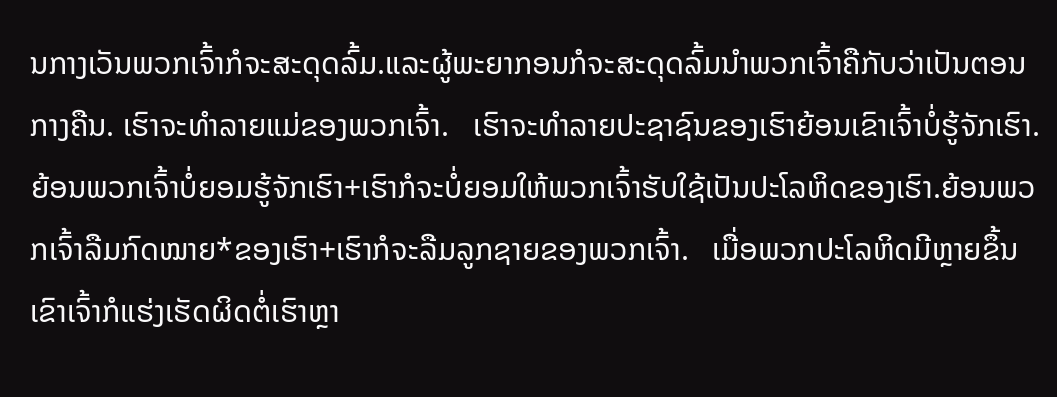ນກາງເວັນພວກເຈົ້າກໍຈະສະດຸດລົ້ມ.ແລະຜູ້ພະຍາກອນກໍຈະສະດຸດລົ້ມນຳພວກເຈົ້າຄືກັບວ່າເປັນຕອນກາງຄືນ. ເຮົາຈະທຳລາຍແມ່ຂອງພວກເຈົ້າ.   ເຮົາຈະທຳລາຍປະຊາຊົນຂອງເຮົາຍ້ອນເຂົາເຈົ້າບໍ່ຮູ້ຈັກເຮົາ. ຍ້ອນພວກເຈົ້າບໍ່ຍອມຮູ້ຈັກເຮົາ+ເຮົາກໍຈະບໍ່ຍອມໃຫ້ພວກເຈົ້າຮັບໃຊ້ເປັນປະໂລຫິດຂອງເຮົາ.ຍ້ອນພວກເຈົ້າລືມກົດໝາຍ*ຂອງເຮົາ+ເຮົາກໍຈະລືມລູກຊາຍຂອງພວກເຈົ້າ.   ເມື່ອພວກປະໂລຫິດມີຫຼາຍຂຶ້ນ ເຂົາເຈົ້າກໍແຮ່ງເຮັດຜິດຕໍ່ເຮົາຫຼາ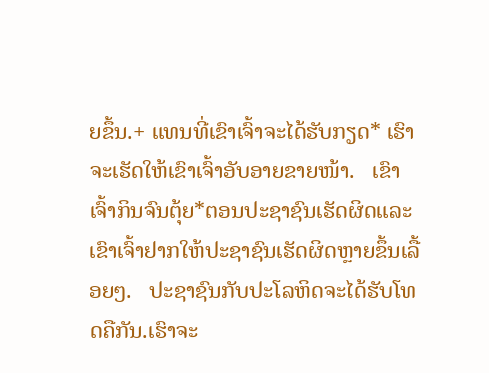ຍຂຶ້ນ.+ ແທນທີ່ເຂົາເຈົ້າຈະໄດ້ຮັບກຽດ* ເຮົາຈະເຮັດໃຫ້ເຂົາເຈົ້າອັບອາຍຂາຍໜ້າ.   ເຂົາເຈົ້າກິນຈົນຕຸ້ຍ*ຕອນປະຊາຊົນເຮັດຜິດແລະເຂົາເຈົ້າຢາກໃຫ້ປະຊາຊົນເຮັດຜິດຫຼາຍຂຶ້ນເລື້ອຍໆ.   ປະຊາຊົນກັບປະໂລຫິດຈະໄດ້ຮັບໂທດຄືກັນ.ເຮົາຈະ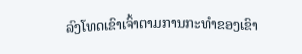ລົງໂທດເຂົາເຈົ້າຕາມການກະທຳຂອງເຂົາ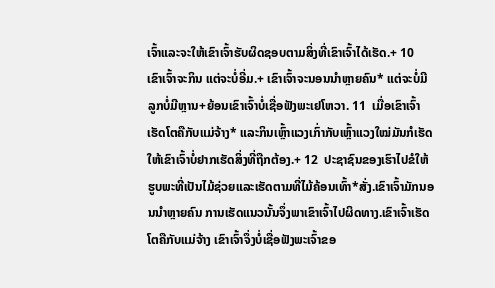ເຈົ້າແລະຈະໃຫ້ເຂົາເຈົ້າຮັບຜິດຊອບຕາມສິ່ງທີ່ເຂົາເຈົ້າໄດ້ເຮັດ.+ 10  ເຂົາເຈົ້າຈະກິນ ແຕ່ຈະບໍ່ອີ່ມ.+ ເຂົາເຈົ້າຈະນອນນຳຫຼາຍຄົນ* ແຕ່ຈະບໍ່ມີລູກບໍ່ມີຫຼານ+ຍ້ອນເຂົາເຈົ້າບໍ່ເຊື່ອຟັງພະເຢໂຫວາ. 11  ເມື່ອເຂົາເຈົ້າເຮັດໂຕຄືກັບແມ່ຈ້າງ* ແລະກິນເຫຼົ້າແວງເກົ່າກັບເຫຼົ້າແວງໃໝ່ມັນກໍເຮັດໃຫ້ເຂົາເຈົ້າບໍ່ຢາກເຮັດສິ່ງທີ່ຖືກຕ້ອງ.+ 12  ປະຊາຊົນຂອງເຮົາໄປຂໍໃຫ້ຮູບພະທີ່ເປັນໄມ້ຊ່ວຍແລະເຮັດຕາມທີ່ໄມ້ຄ້ອນເທົ້າ*ສັ່ງ.ເຂົາເຈົ້າມັກນອນນຳຫຼາຍຄົນ ການເຮັດແນວນັ້ນຈຶ່ງພາເຂົາເຈົ້າໄປຜິດທາງ.ເຂົາເຈົ້າເຮັດໂຕຄືກັບແມ່ຈ້າງ ເຂົາເຈົ້າຈຶ່ງບໍ່ເຊື່ອຟັງພະເຈົ້າຂອ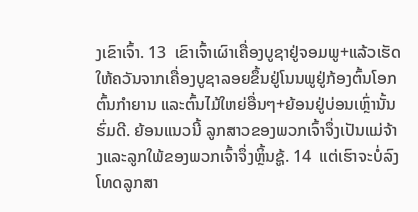ງເຂົາເຈົ້າ. 13  ເຂົາເຈົ້າເຜົາເຄື່ອງບູຊາຢູ່ຈອມພູ+ແລ້ວເຮັດໃຫ້ຄວັນຈາກເຄື່ອງບູຊາລອຍຂຶ້ນຢູ່ໂນນພູຢູ່ກ້ອງຕົ້ນໂອກ ຕົ້ນກຳຍານ ແລະຕົ້ນໄມ້ໃຫຍ່ອື່ນໆ+ຍ້ອນຢູ່ບ່ອນເຫຼົ່ານັ້ນຮົ່ມດີ. ຍ້ອນແນວນີ້ ລູກສາວຂອງພວກເຈົ້າຈຶ່ງເປັນແມ່ຈ້າງແລະລູກໃພ້ຂອງພວກເຈົ້າຈຶ່ງຫຼິ້ນຊູ້. 14  ແຕ່ເຮົາຈະບໍ່ລົງໂທດລູກສາ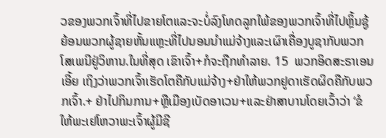ວຂອງພວກເຈົ້າທີ່ໄປຂາຍໂຕແລະຈະບໍ່ລົງໂທດລູກໃພ້ຂອງພວກເຈົ້າທີ່ໄປຫຼິ້ນຊູ້ ຍ້ອນພວກຜູ້ຊາຍຫັ້ນແຫຼະທີ່ໄປນອນນຳແມ່ຈ້າງແລະເຜົາເຄື່ອງບູຊາກັບພວກໂສເພນີຢູ່ວິຫານ.ໃນທີ່ສຸດ ເຂົາເຈົ້າ+ກໍຈະຖືກທຳລາຍ. 15  ພວກອິດສະຣາເອນເອີ້ຍ ເຖິງວ່າພວກເຈົ້າເຮັດໂຕຄືກັບແມ່ຈ້າງ+ຢ່າໃຫ້ພວກຢູດາເຮັດຜິດຄືກັບພວກເຈົ້າ.+ ຢ່າໄປກິນການ+ຫຼືເມືອງເບັດອາເວນ+ແລະຢ່າສາບານໂດຍເວົ້າວ່າ ‘ຂໍໃຫ້ພະເຢໂຫວາພະເຈົ້າຜູ້ມີຊີ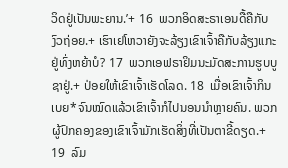ວິດຢູ່ເປັນພະຍານ.’+ 16  ພວກອິດສະຣາເອນດື້ຄືກັບງົວຖ່ອຍ.+ ເຮົາເຢໂຫວາຍັງຈະລ້ຽງເຂົາເຈົ້າຄືກັບລ້ຽງແກະຢູ່ທົ່ງຫຍ້າບໍ? 17  ພວກເອຟຣາຢິມນະມັດສະການຮູບບູຊາຢູ່.+ ປ່ອຍໃຫ້ເຂົາເຈົ້າເຮັດໂລດ. 18  ເມື່ອເຂົາເຈົ້າກິນເບຍ*ຈົນໝົດແລ້ວເຂົາເຈົ້າກໍໄປນອນນຳຫຼາຍຄົນ. ພວກຜູ້ປົກຄອງຂອງເຂົາເຈົ້າມັກເຮັດສິ່ງທີ່ເປັນຕາຂີ້ດຽດ.+ 19  ລົມ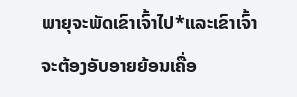ພາຍຸຈະພັດເຂົາເຈົ້າໄປ*ແລະເຂົາເຈົ້າຈະຕ້ອງອັບອາຍຍ້ອນເຄື່ອ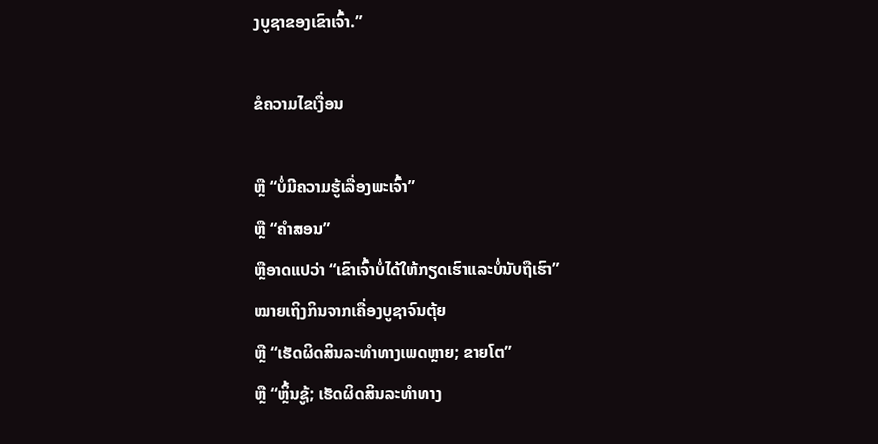ງບູຊາຂອງເຂົາເຈົ້າ.”

ຂໍຄວາມໄຂເງື່ອນ

ຫຼື “ບໍ່ມີຄວາມຮູ້ເລື່ອງພະເຈົ້າ”
ຫຼື “ຄຳສອນ”
ຫຼືອາດແປວ່າ “ເຂົາເຈົ້າບໍ່ໄດ້ໃຫ້ກຽດເຮົາແລະບໍ່ນັບຖືເຮົາ”
ໝາຍເຖິງກິນຈາກເຄື່ອງບູຊາຈົນຕຸ້ຍ
ຫຼື “ເຮັດຜິດສິນລະທຳທາງເພດຫຼາຍ; ຂາຍໂຕ”
ຫຼື “ຫຼິ້ນຊູ້; ເຮັດຜິດສິນລະທຳທາງ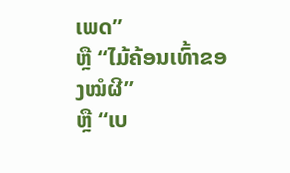ເພດ”
ຫຼື “ໄມ້ຄ້ອນເທົ້າຂອງໝໍຜີ”
ຫຼື “ເບ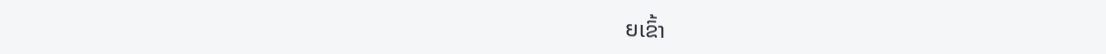ຍເຂົ້າ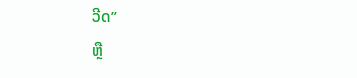ວີດ”
ຫຼື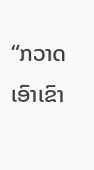“ກວາດເອົາເຂົາ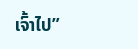ເຈົ້າໄປ”